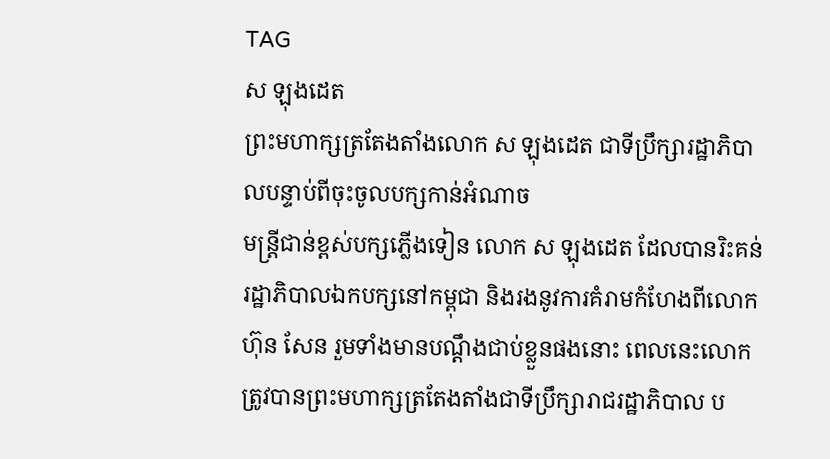TAG
ស ឡុងដេត
ព្រះមហាក្សត្រតែងតាំងលោក ស ឡុងដេត ជាទីប្រឹក្សារដ្ឋាភិបាលបន្ទាប់ពីចុះចូលបក្សកាន់អំណាច
មន្ត្រីជាន់ខ្ពស់បក្សភ្លើងទៀន លោក ស ឡុងដេត ដែលបានរិះគន់រដ្ឋាភិបាលឯកបក្សនៅកម្ពុជា និងរងនូវការគំរាមកំហែងពីលោក ហ៊ុន សែន រួមទាំងមានបណ្តឹងជាប់ខ្លួនផងនោះ ពេលនេះលោកត្រូវបានព្រះមហាក្សត្រតែងតាំងជាទីប្រឹក្សារាជរដ្ឋាភិបាល ប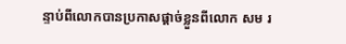ន្ទាប់ពីលោកបានប្រកាសផ្តាច់ខ្លួនពីលោក សម រ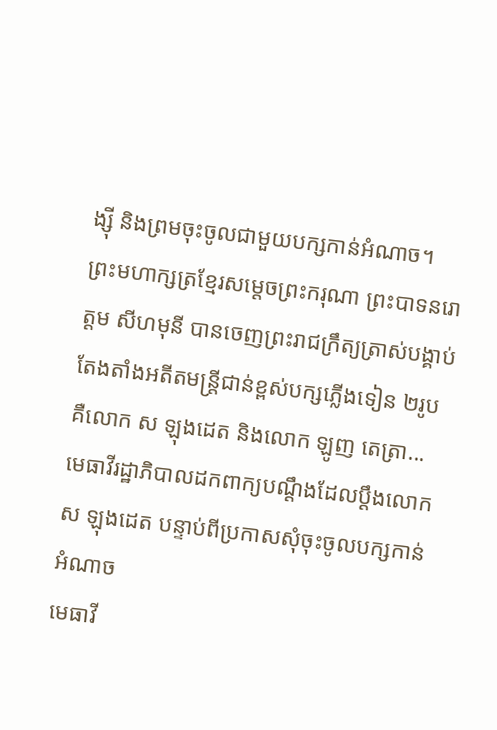ង្ស៊ី និងព្រមចុះចូលជាមួយបក្សកាន់អំណាច។
ព្រះមហាក្សត្រខ្មែរសម្តេចព្រះករុណា ព្រះបាទនរោត្តម សីហមុនី បានចេញព្រះរាជក្រឹត្យត្រាស់បង្គាប់តែងតាំងអតីតមន្ត្រីជាន់ខ្ពស់បក្សភ្លើងទៀន ២រូប គឺលោក ស ឡុងដេត និងលោក ឡូញ តេត្រា...
មេធាវីរដ្ឋាភិបាលដកពាក្យបណ្ដឹងដែលប្តឹងលោក ស ឡុងដេត បន្ទាប់ពីប្រកាសសុំចុះចូលបក្សកាន់អំណាច
មេធាវី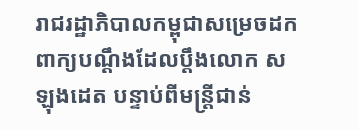រាជរដ្ឋាភិបាលកម្ពុជាសម្រេចដកពាក្យបណ្ដឹងដែលប្តឹងលោក ស ឡុងដេត បន្ទាប់ពីមន្ត្រីជាន់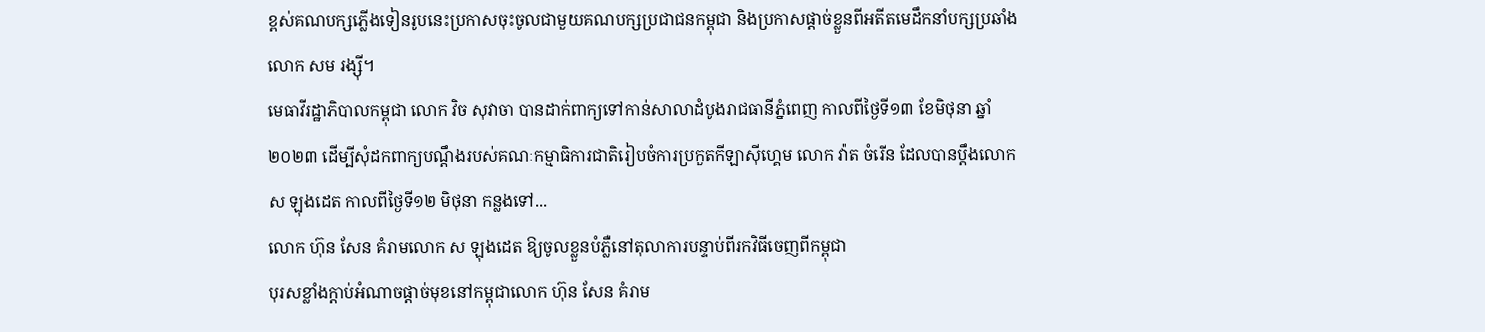ខ្ពស់គណបក្សភ្លើងទៀនរូបនេះប្រកាសចុះចូលជាមួយគណបក្សប្រជាជនកម្ពុជា និងប្រកាសផ្តាច់ខ្លួនពីអតីតមេដឹកនាំបក្សប្រឆាំងលោក សម រង្ស៊ី។
មេធាវីរដ្ឋាភិបាលកម្ពុជា លោក វិច សុវាចា បានដាក់ពាក្យទៅកាន់សាលាដំបូងរាជធានីភ្នំពេញ កាលពីថ្ងៃទី១៣ ខែមិថុនា ឆ្នាំ២០២៣ ដើម្បីសុំដកពាក្យបណ្ដឹងរបស់គណៈកម្មាធិការជាតិរៀបចំការប្រកួតកីឡាស៊ីហ្គេម លោក វ៉ាត ចំរើន ដែលបានប្តឹងលោក ស ឡុងដេត កាលពីថ្ងៃទី១២ មិថុនា កន្លងទៅ...
លោក ហ៊ុន សែន គំរាមលោក ស ឡុងដេត ឱ្យចូលខ្លួនបំភ្លឺនៅតុលាការបន្ទាប់ពីរកវិធីចេញពីកម្ពុជា
បុរសខ្លាំងក្តាប់អំណាចផ្ដាច់មុខនៅកម្ពុជាលោក ហ៊ុន សែន គំរាម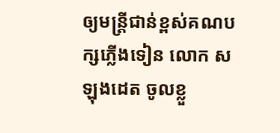ឲ្យមន្ត្រីជាន់ខ្ពស់គណបក្សភ្លើងទៀន លោក ស ឡុងដេត ចូលខ្លួ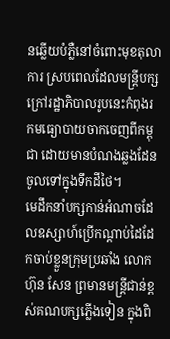នឆ្លើយបំភ្លឺនៅចំពោះមុខតុលាការ ស្របពេលដែលមន្ត្រីបក្សក្រៅរដ្ឋាភិបាលរូបនេះកំពុងរកមធ្យោបាយចាកចេញពីកម្ពុជា ដោយមានបំណងឆ្លងដែនចូលទៅក្នុងទឹកដីថៃ។
មេដឹកនាំបក្សកាន់អំណាចដែលឧស្សាហ៍ប្រើកណ្ដាប់ដៃដែកចាប់ខ្លួនក្រុមប្រឆាំង លោក ហ៊ុន សែន ព្រមានមន្ត្រីជាន់ខ្ពស់គណបក្សភ្លើងទៀន ក្នុងពិ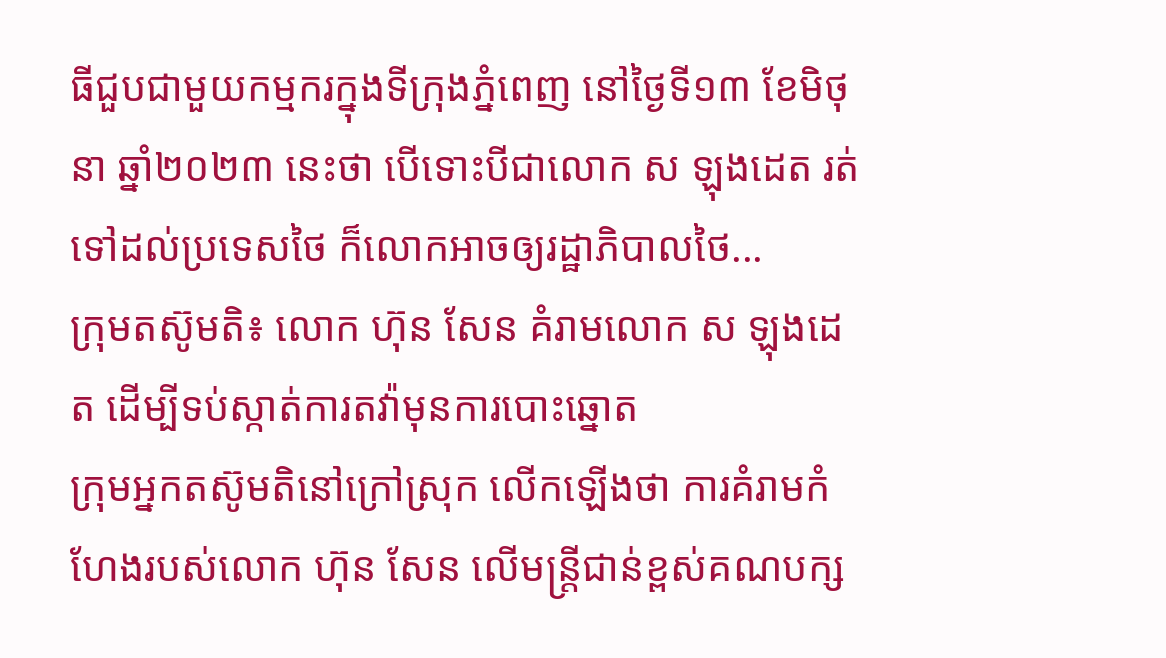ធីជួបជាមួយកម្មករក្នុងទីក្រុងភ្នំពេញ នៅថ្ងៃទី១៣ ខែមិថុនា ឆ្នាំ២០២៣ នេះថា បើទោះបីជាលោក ស ឡុងដេត រត់ទៅដល់ប្រទេសថៃ ក៏លោកអាចឲ្យរដ្ឋាភិបាលថៃ...
ក្រុមតស៊ូមតិ៖ លោក ហ៊ុន សែន គំរាមលោក ស ឡុងដេត ដើម្បីទប់ស្កាត់ការតវ៉ាមុនការបោះឆ្នោត
ក្រុមអ្នកតស៊ូមតិនៅក្រៅស្រុក លើកឡើងថា ការគំរាមកំហែងរបស់លោក ហ៊ុន សែន លើមន្ត្រីជាន់ខ្ពស់គណបក្ស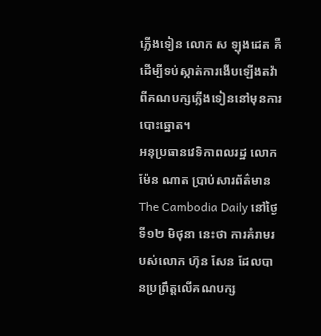ភ្លើងទៀន លោក ស ឡុងដេត គឺដើម្បីទប់ស្កាត់ការងើបឡើងតវ៉ាពីគណបក្សភ្លើងទៀននៅមុនការបោះឆ្នោត។
អនុប្រធានវេទិកាពលរដ្ឋ លោក ម៉ែន ណាត ប្រាប់សារព័ត៌មាន The Cambodia Daily នៅថ្ងៃទី១២ មិថុនា នេះថា ការគំរាមរបស់លោក ហ៊ុន សែន ដែលបានប្រព្រឹត្តលើគណបក្ស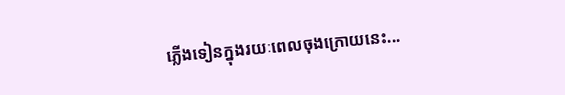ភ្លើងទៀនក្នុងរយៈពេលចុងក្រោយនេះ...